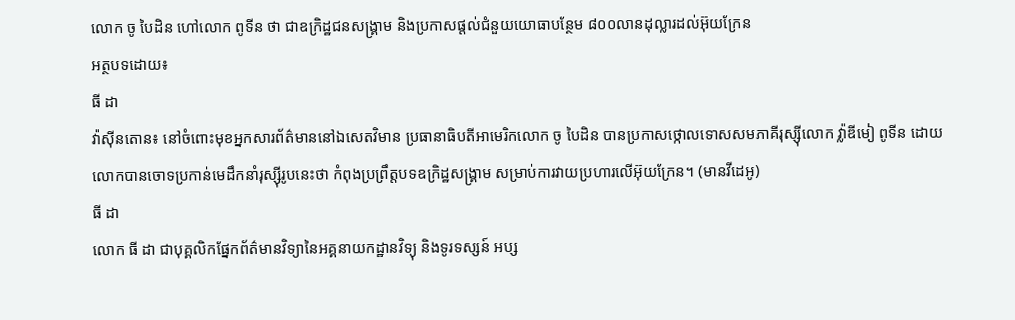លោក ចូ បៃដិន ហៅលោក ពូទីន ថា ជាឧក្រិដ្ឋជនសង្រ្គាម និងប្រកាសផ្ដល់ជំនួយយោធាបន្ថែម ៨០០លានដុល្លារដល់អ៊ុយក្រែន
អត្ថបទដោយ៖
ធី ដា
វ៉ាស៊ីនតោន៖ នៅចំពោះមុខអ្នកសារព័ត៌មាននៅឯសេតវិមាន ប្រធានាធិបតីអាមេរិកលោក ចូ បៃដិន បានប្រកាសថ្កោលទោសសមភាគីរុស្ស៊ីលោក វ្ល៉ាឌីមៀ ពូទីន ដោយលោកបានចោទប្រកាន់មេដឹកនាំរុស្ស៊ីរូបនេះថា កំពុងប្រព្រឹត្តបទឧក្រិដ្ឋសង្រ្គាម សម្រាប់ការវាយប្រហារលើអ៊ុយក្រែន។ (មានវីដេអូ)
ធី ដា
លោក ធី ដា ជាបុគ្គលិកផ្នែកព័ត៌មានវិទ្យានៃអគ្គនាយកដ្ឋានវិទ្យុ និងទូរទស្សន៍ អប្ស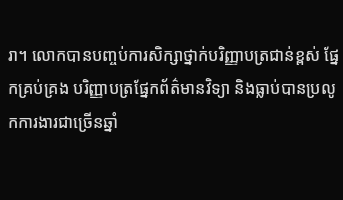រា។ លោកបានបញ្ចប់ការសិក្សាថ្នាក់បរិញ្ញាបត្រជាន់ខ្ពស់ ផ្នែកគ្រប់គ្រង បរិញ្ញាបត្រផ្នែកព័ត៌មានវិទ្យា និងធ្លាប់បានប្រលូកការងារជាច្រើនឆ្នាំ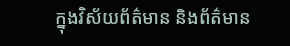ក្នុងវិស័យព័ត៌មាន និងព័ត៌មាន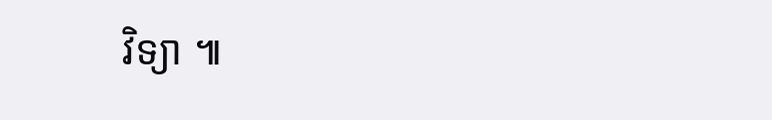វិទ្យា ៕